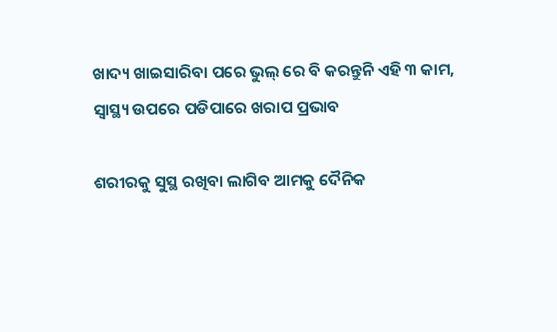ଖାଦ୍ୟ ଖାଇସାରିବା ପରେ ଭୁଲ୍ ରେ ବି କରନ୍ତୁନି ଏହି ୩ କାମ, ସ୍ୱାସ୍ଥ୍ୟ ଉପରେ ପଡିପାରେ ଖରାପ ପ୍ରଭାବ

ଶରୀରକୁ ସୁସ୍ଥ ରଖିବା ଲାଗିବ ଆମକୁ ଦୈନିକ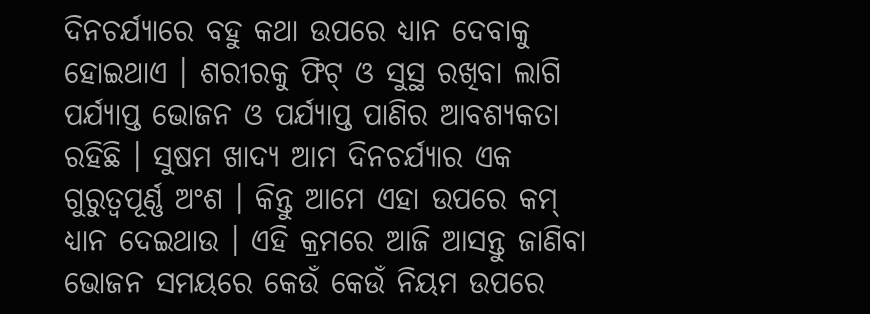ଦିନଚର୍ଯ୍ୟାରେ ବହୁ କଥା ଉପରେ ଧ୍ୟାନ ଦେବାକୁ ହୋଇଥାଏ । ଶରୀରକୁ ଫିଟ୍ ଓ ସୁସ୍ଥ ରଖିବା ଲାଗି ପର୍ଯ୍ୟାପ୍ତ ଭୋଜନ ଓ ପର୍ଯ୍ୟାପ୍ତ ପାଣିର ଆବଶ୍ୟକତା ରହିଛି । ସୁଷମ ଖାଦ୍ୟ ଆମ ଦିନଚର୍ଯ୍ୟାର ଏକ ଗୁରୁତ୍ୱପୂର୍ଣ୍ଣ ଅଂଶ । କିନ୍ତୁ ଆମେ ଏହା ଉପରେ କମ୍ ଧ୍ୟାନ ଦେଇଥାଉ । ଏହି କ୍ରମରେ ଆଜି ଆସନ୍ତୁ ଜାଣିବା ଭୋଜନ ସମୟରେ କେଉଁ କେଉଁ ନିୟମ ଉପରେ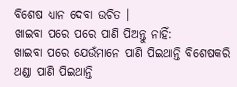ବିଶେଷ ଧ୍ୟାନ ଦେବା ଉଚିତ ।
ଖାଇବା ପରେ ପରେ ପାଣି ପିଅନ୍ତୁ ନାହିଁ:
ଖାଇବା ପରେ ଯେଉଁମାନେ ପାଣି ପିଇଥାନ୍ତି ବିଶେଷକରି ଥଣ୍ଡା ପାଣି ପିଇଥାନ୍ତି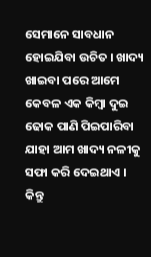ସେମାନେ ସାବଧାନ ହୋଇଯିବା ଉଚିତ । ଖାଦ୍ୟ ଖାଇବା ପରେ ଆମେ କେବଳ ଏକ କିମ୍ବା ଦୁଇ ଢୋକ ପାଣି ପିଇପାରିବା ଯାହା ଆମ ଖାଦ୍ୟ ନଳୀକୁ ସଫା କରି ଦେଇଥାଏ । କିନ୍ତୁ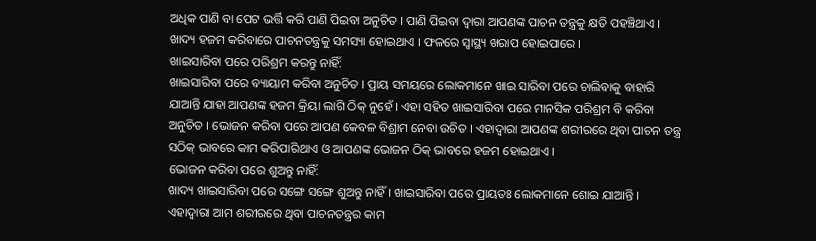ଅଧିକ ପାଣି ବା ପେଟ ଭର୍ତ୍ତି କରି ପାଣି ପିଇବା ଅନୁଚିତ । ପାଣି ପିଇବା ଦ୍ୱାରା ଆପଣଙ୍କ ପାଚନ ତନ୍ତ୍ରକୁ କ୍ଷତି ପହଞ୍ଚିଥାଏ । ଖାଦ୍ୟ ହଜମ କରିବାରେ ପାଚନତନ୍ତ୍ରକୁ ସମସ୍ୟା ହୋଇଥାଏ । ଫଳରେ ସ୍ୱାସ୍ଥ୍ୟ ଖରାପ ହୋଇପାରେ ।
ଖାଇସାରିବା ପରେ ପରିଶ୍ରମ କରନ୍ତୁ ନାହିଁ:
ଖାଇସାରିବା ପରେ ବ୍ୟାୟାମ କରିବା ଅନୁଚିତ । ପ୍ରାୟ ସମୟରେ ଲୋକମାନେ ଖାଇ ସାରିବା ପରେ ଚାଲିବାକୁ ବାହାରି ଯାଆନ୍ତି ଯାହା ଆପଣଙ୍କ ହଜମ କ୍ରିୟା ଲାଗି ଠିକ୍ ନୁହେଁ । ଏହା ସହିତ ଖାଇସାରିବା ପରେ ମାନସିକ ପରିଶ୍ରମ ବି କରିବା ଅନୁଚିତ । ଭୋଜନ କରିବା ପରେ ଆପଣ କେବଳ ବିଶ୍ରାମ ନେବା ଉଚିତ । ଏହାଦ୍ୱାରା ଆପଣଙ୍କ ଶରୀରରେ ଥିବା ପାଚନ ତନ୍ତ୍ର ସଠିକ୍ ଭାବରେ କାମ କରିପାରିଥାଏ ଓ ଆପଣଙ୍କ ଭୋଜନ ଠିକ୍ ଭାବରେ ହଜମ ହୋଇଥାଏ ।
ଭୋଜନ କରିବା ପରେ ଶୁଅନ୍ତୁ ନାହିଁ:
ଖାଦ୍ୟ ଖାଇସାରିବା ପରେ ସଙ୍ଗେ ସଙ୍ଗେ ଶୁଅନ୍ତୁ ନାହିଁ । ଖାଇସାରିବା ପରେ ପ୍ରାୟତଃ ଲୋକମାନେ ଶୋଇ ଯାଆନ୍ତି । ଏହାଦ୍ୱାରା ଆମ ଶରୀରରେ ଥିବା ପାଚନତନ୍ତ୍ରର କାମ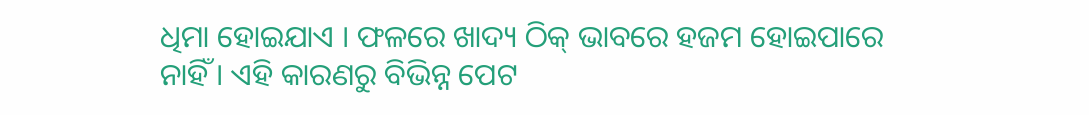ଧିମା ହୋଇଯାଏ । ଫଳରେ ଖାଦ୍ୟ ଠିକ୍ ଭାବରେ ହଜମ ହୋଇପାରେ ନାହିଁ । ଏହି କାରଣରୁ ବିଭିନ୍ନ ପେଟ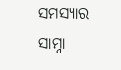ସମସ୍ୟାର ସାମ୍ନା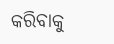କରିବାକୁ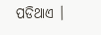ପଡିଥାଏ ।